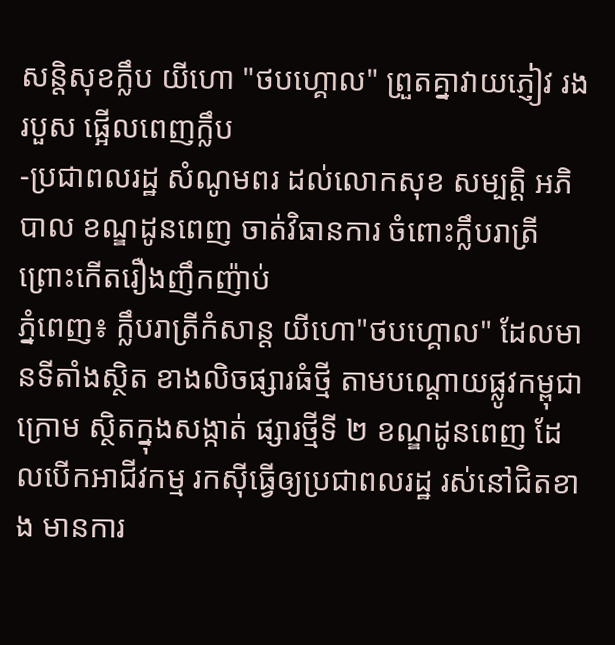សន្តិសុខក្លឹប យីហោ "ថបហ្គោល" ព្រួតគ្នាវាយភ្ញៀវ រងរបួស ផ្អើលពេញក្លឹប
-ប្រជាពលរដ្ឋ សំណូមពរ ដល់លោកសុខ សម្បត្តិ អភិបាល ខណ្ឌដូនពេញ ចាត់វិធានការ ចំពោះក្លឹបរាត្រី ព្រោះកើតរឿងញឹកញ៉ាប់
ភ្នំពេញ៖ ក្លឹបរាត្រីកំសាន្ត យីហោ"ថបហ្គោល" ដែលមានទីតាំងស្ថិត ខាងលិចផ្សារធំថ្មី តាមបណ្តោយផ្លូវកម្ពុជាក្រោម ស្ថិតក្នុងសង្កាត់ ផ្សារថ្មីទី ២ ខណ្ឌដូនពេញ ដែលបើកអាជីវកម្ម រកស៊ីធ្វើឲ្យប្រជាពលរដ្ឋ រស់នៅជិតខាង មានការ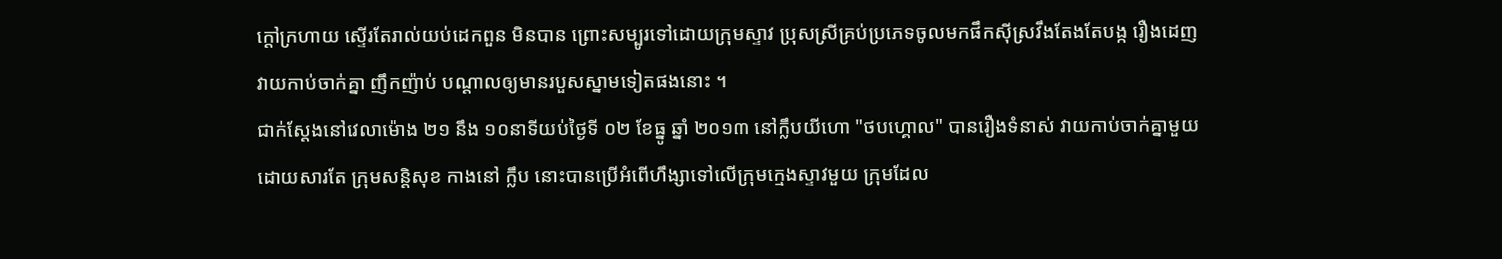ក្តៅក្រហាយ ស្ទើរតែរាល់យប់ដេកពួន មិនបាន ព្រោះសម្បូរទៅដោយក្រុមស្ទាវ ប្រុសស្រីគ្រប់ប្រភេទចូលមកផឹកស៊ីស្រវឹងតែងតែបង្ក រឿងដេញ វាយកាប់ចាក់គ្នា ញឹកញ៉ាប់ បណ្តាលឲ្យមានរបួសស្នាមទៀតផងនោះ ។
ជាក់ស្តែងនៅវេលាម៉ោង ២១ នឹង ១០នាទីយប់ថ្ងៃទី ០២ ខែធ្នូ ឆ្នាំ ២០១៣ នៅក្លឹបយីហោ "ថបហ្គោល" បានរឿងទំនាស់ វាយកាប់ចាក់គ្នាមួយ ដោយសារតែ ក្រុមសន្តិសុខ កាងនៅ ក្លឹប នោះបានប្រើអំពើហឹង្សាទៅលើក្រុមក្មេងស្ទាវមួយ ក្រុមដែល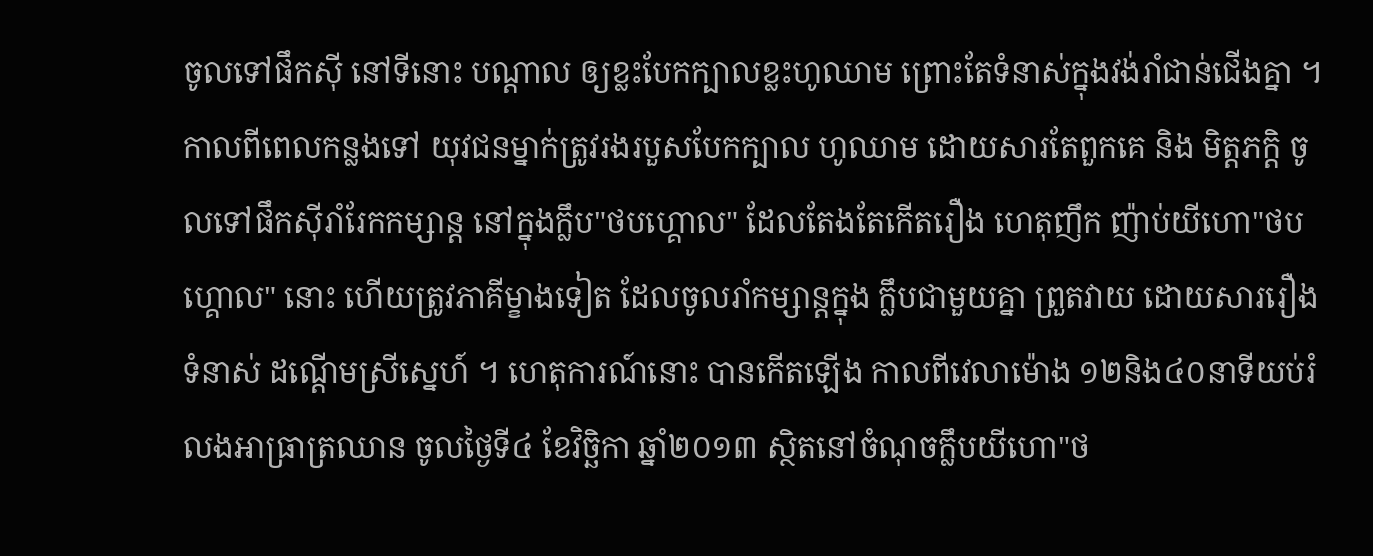ចូលទៅផឹកស៊ី នៅទីនោះ បណ្តាល ឲ្យខ្លះបែកក្បាលខ្លះហូឈាម ព្រោះតែទំនាស់ក្នុងវង់រាំជាន់ជើងគ្នា ។
កាលពីពេលកន្លងទៅ យុវជនម្នាក់ត្រូវរងរបួសបែកក្បាល ហូឈាម ដោយសារតែពួកគេ និង មិត្តភក្តិ ចូលទៅផឹកស៊ីរាំរែកកម្សាន្ត នៅក្នុងក្លឹប"ថបហ្គោល" ដែលតែងតែកើតរឿង ហេតុញឹក ញ៉ាប់យីហោ"ថបហ្គោល" នោះ ហើយត្រូវភាគីម្ខាងទៀត ដែលចូលរាំកម្សាន្តក្នុង ក្លឹបជាមួយគ្នា ព្រួតវាយ ដោយសាររឿង ទំនាស់ ដណ្តើមស្រីស្នេហ៍ ។ ហេតុការណ៍នោះ បានកើតឡើង កាលពីវេលាម៉ោង ១២និង៤០នាទីយប់រំលងអាធ្រាត្រឈាន ចូលថ្ងៃទី៤ ខែវិច្ឆិកា ឆ្នាំ២០១៣ ស្ថិតនៅចំណុចក្លឹបយីហោ"ថ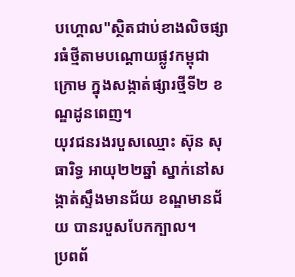បហ្គោល"ស្ថិតជាប់ខាងលិចផ្សារធំថ្មីតាមបណ្តោយផ្លូវកម្ពុជាក្រោម ក្នុងសង្កាត់ផ្សារថ្មីទី២ ខណ្ឌដូនពេញ។
យុវជនរងរបួសឈ្មោះ ស៊ុន សុធារិទ្ធ អាយុ២២ឆ្នាំ ស្នាក់នៅសង្កាត់ស្ទឹងមានជ័យ ខណ្ឌមានជ័យ បានរបួសបែកក្បាល។
ប្រពព័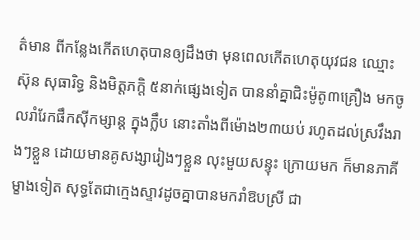ត៌មាន ពីកន្លែងកើតហេតុបានឲ្យដឹងថា មុនពេលកើតហេតុយុវជន ឈ្មោះ ស៊ុន សុធារិទ្ធ និងមិត្តភក្តិ ៥នាក់ផ្សេងទៀត បាននាំគ្នាជិះម៉ូតូ៣គ្រឿង មកចូលរាំរែកផឹកស៊ីកម្សាន្ត ក្នុងក្លឹប នោះតាំងពីម៉ោង២៣យប់ រហូតដល់ស្រវឹងរាងៗខ្លួន ដោយមានគូសង្សារៀងៗខ្លួន លុះមួយសន្ទុះ ក្រោយមក ក៏មានភាគីម្ខាងទៀត សុទ្ធតែជាក្មេងស្ទាវដូចគ្នាបានមករាំឱបស្រី ជា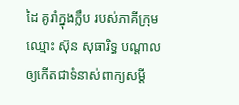ដៃ គូរាំក្នុងក្លឹប របស់ភាគីក្រុម ឈ្មោះ ស៊ុន សុធារិទ្ធ បណ្តាលឲ្យកើតជាទំនាស់ពាក្យសម្តី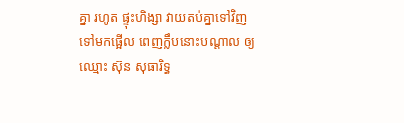គ្នា រហូត ផ្ទុះហិង្សា វាយតប់គ្នាទៅវិញ ទៅមកផ្អើល ពេញក្លឹបនោះបណ្តាល ឲ្យឈ្មោះ ស៊ុន សុធារិទ្ធ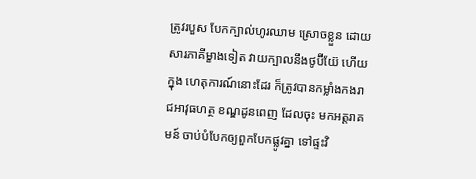ត្រូវរបួស បែកក្បាល់ហូរឈាម ស្រោចខ្លួន ដោយសារភាគីម្ខាងទៀត វាយក្បាលនឹងថូប៊ីយ៊ែ ហើយក្នុង ហេតុការណ៍នោះដែរ ក៏ត្រូវបានកម្លាំងកងរាជអាវុធហត្ថ ខណ្ឌដូនពេញ ដែលចុះ មកអត្តរាគមន៍ ចាប់បំបែកឲ្យពួកបែកផ្លូវគ្នា ទៅផ្ទះវិ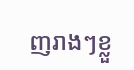ញរាងៗខ្លួ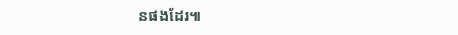នផងដែរ៕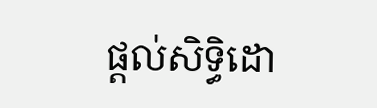ផ្តល់សិទ្ធិដោ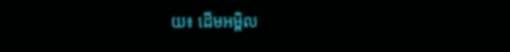យ៖ ដើមអម្ពិល